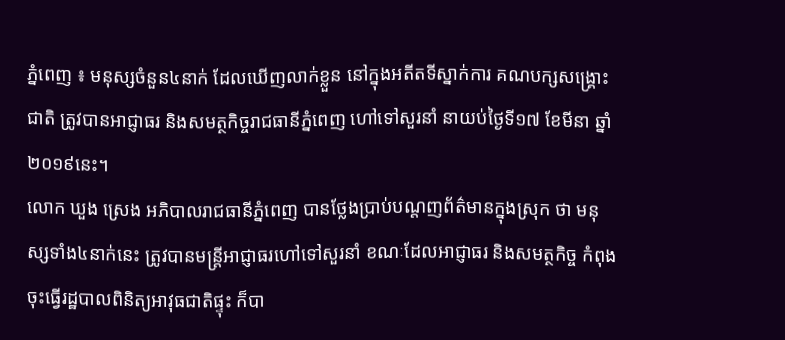ភ្នំពេញ ៖ មនុស្សចំនួន៤នាក់ ដែលឃើញលាក់ខ្លួន នៅក្នុងអតីតទីស្នាក់ការ គណបក្សសង្គ្រោះជាតិ ត្រូវបានអាជ្ញាធរ និងសមត្ថកិច្ចរាជធានីភ្នំពេញ ហៅទៅសួរនាំ នាយប់ថ្ងៃទី១៧ ខែមីនា ឆ្នាំ២០១៩នេះ។
លោក ឃួង ស្រេង អភិបាលរាជធានីភ្នំពេញ បានថ្លែងប្រាប់បណ្តញព័ត៌មានក្នុងស្រុក ថា មនុស្សទាំង៤នាក់នេះ ត្រូវបានមន្ត្រីអាជ្ញាធរហៅទៅសួរនាំ ខណៈដែលអាជ្ញាធរ និងសមត្ថកិច្ច កំពុងចុះធ្វើរដ្ឋបាលពិនិត្យអាវុធជាតិផ្ទុះ ក៏បា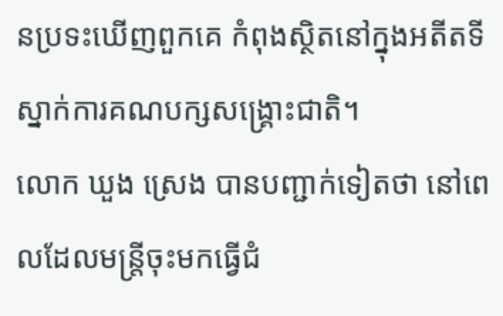នប្រទះឃើញពួកគេ កំពុងស្ថិតនៅក្នុងអតីតទីស្នាក់ការគណបក្សសង្គ្រោះជាតិ។
លោក ឃួង ស្រេង បានបញ្ជាក់ទៀតថា នៅពេលដែលមន្ត្រីចុះមកធ្វើជំ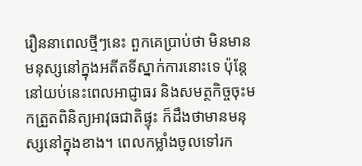រឿននាពេលថ្មីៗនេះ ពួកគេប្រាប់ថា មិនមានមនុស្សនៅក្នុងអតីតទីស្នាក់ការនោះទេ ប៉ុន្តែនៅយប់នេះពេលអាជ្ញាធរ និងសមត្ថកិច្ចចុះមកត្រួតពិនិត្យអាវុធជាតិផ្ទុះ ក៏ដឹងថាមានមនុស្សនៅក្នុងខាង។ ពេលកម្លាំងចូលទៅរក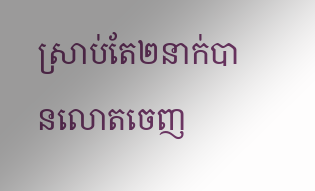ស្រាប់តែ២នាក់បានលោតចេញ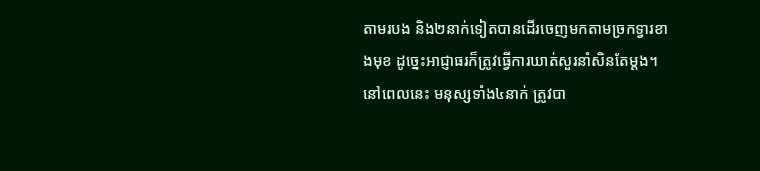តាមរបង និង២នាក់ទៀតបានដើរចេញមកតាមច្រកទ្វារខាងមុខ ដូច្នេះអាជ្ញាធរក៏ត្រូវធ្វើការឃាត់សួរនាំសិនតែម្តង។
នៅពេលនេះ មនុស្សទាំង៤នាក់ ត្រូវបា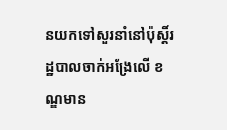នយកទៅសួរនាំនៅប៉ុស្តិ៍រដ្ឋបាលចាក់អង្រែលើ ខណ្ឌមាន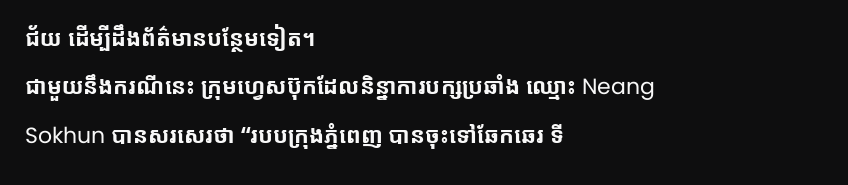ជ័យ ដើម្បីដឹងព័ត៌មានបន្ថែមទៀត។
ជាមួយនឹងករណីនេះ ក្រុមហ្វេសប៊ុកដែលនិន្នាការបក្សប្រឆាំង ឈ្មោះ Neang Sokhun បានសរសេរថា “របបក្រុងភ្នំពេញ បានចុះទៅឆែកឆេរ ទី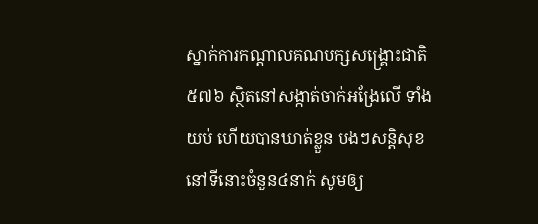ស្នាក់ការកណ្តាលគណបក្សសង្គ្រោះជាតិ៥៧៦ ស្ថិតនៅសង្កាត់ចាក់អង្រែលើ ទាំងយប់ ហើយបានឃាត់ខ្លួន បងៗសន្តិសុខ នៅទីនោះចំនួន៤នាក់ សូមឲ្យ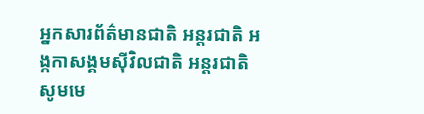អ្នកសារព័ត៌មានជាតិ អន្តរជាតិ អង្កកាសង្គមស៊ីវិលជាតិ អន្តរជាតិសូមមេ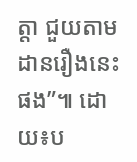ត្តា ជួយតាមដានរឿងនេះផង”៕ ដោយ៖ប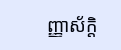ញ្ញាស័ក្តិ